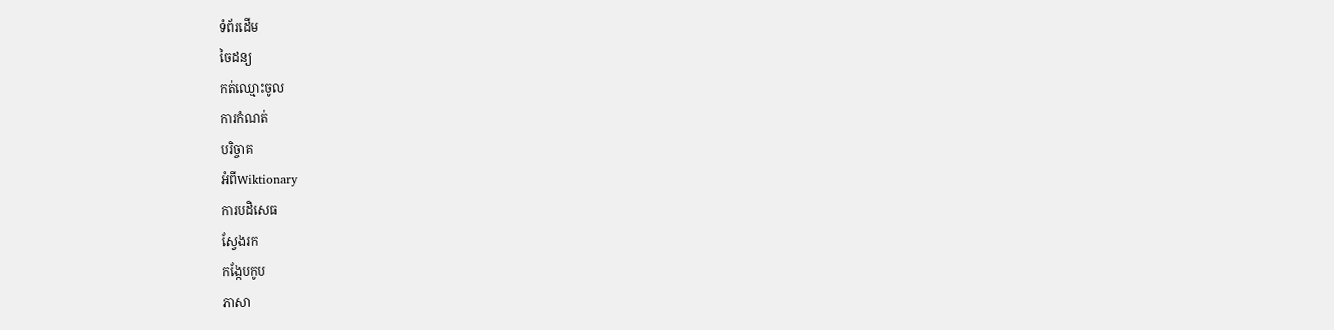ទំព័រដើម
ចៃដន្យ
កត់ឈ្មោះចូល
ការកំណត់
បរិច្ចាគ
អំពីWiktionary
ការបដិសេធ
ស្វែងរក
កង្កែបកូប
ភាសា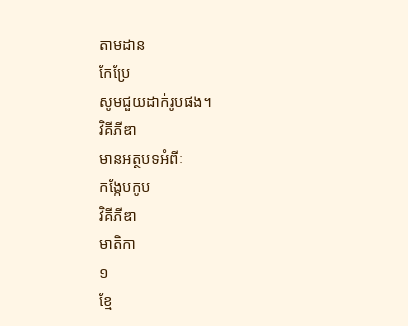តាមដាន
កែប្រែ
សូមជួយដាក់រូបផង។
វិគីភីឌា
មានអត្ថបទអំពីៈ
កង្កែបកូប
វិគីភីឌា
មាតិកា
១
ខ្មែ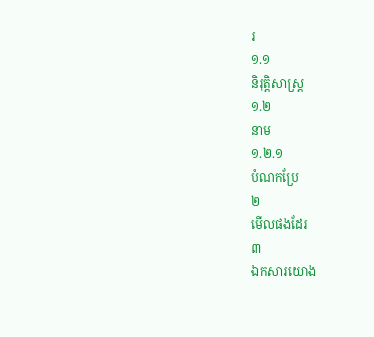រ
១.១
និរុត្តិសាស្ត្រ
១.២
នាម
១.២.១
បំណកប្រែ
២
មើលផងដែរ
៣
ឯកសារយោង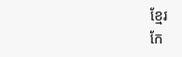ខ្មែរ
កែ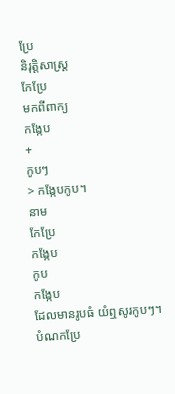ប្រែ
និរុត្តិសាស្ត្រ
កែប្រែ
មកពីពាក្យ
កង្កែប
+
កូបៗ
> កង្កែបកូប។
នាម
កែប្រែ
កង្កែប
កូប
កង្កែប
ដែលមានរូបធំ យំឮសូរកូបៗ។
បំណកប្រែ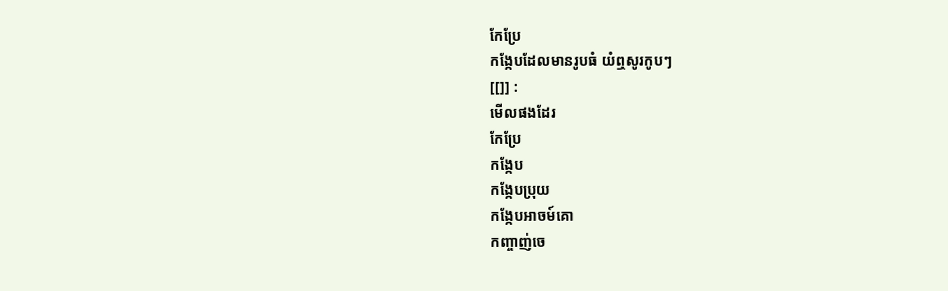កែប្រែ
កង្កែបដែលមានរូបធំ យំឮសូរកូបៗ
[[]] :
មើលផងដែរ
កែប្រែ
កង្កែប
កង្កែបប្រុយ
កង្កែបអាចម៍គោ
កញ្ចាញ់ចេ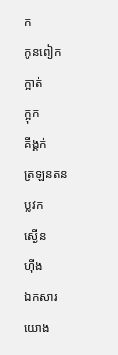ក
កូនពៀក
ក្អាត់
ក្អុក
គីង្គក់
ត្រឡនតន
ប្លវក
ស្ងើន
ហ៊ីង
ឯកសារយោង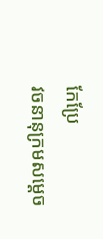កែប្រែ
វចនានុក្រមសម្ដេច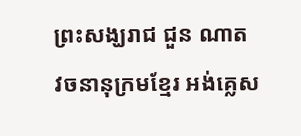ព្រះសង្ឃរាជ ជួន ណាត
វចនានុក្រមខ្មែរ អង់គ្លេស